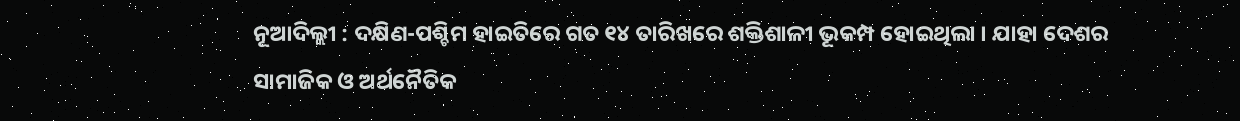ନୂଆଦିଲ୍ଲୀ : ଦକ୍ଷିଣ-ପଶ୍ଚିମ ହାଇତିରେ ଗତ ୧୪ ତାରିଖରେ ଶକ୍ତିଶାଳୀ ଭୂକମ୍ପ ହୋଇଥିଲା । ଯାହା ଦେଶର ସାମାଜିକ ଓ ଅର୍ଥନୈତିକ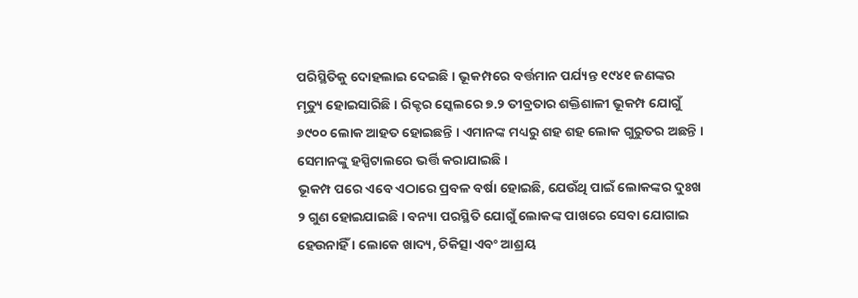ପରିସ୍ଥିତିକୁ ଦୋହଲାଇ ଦେଇଛି । ଭୂକମ୍ପରେ ବର୍ତ୍ତମାନ ପର୍ଯ୍ୟନ୍ତ ୧୯୪୧ ଜଣଙ୍କର ମୃତ୍ୟୁ ହୋଇସାରିଛି । ରିକ୍ଟର ସ୍କେଲରେ ୭.୨ ତୀବ୍ରତାର ଶକ୍ତିଶାଳୀ ଭୂକମ୍ପ ଯୋଗୁଁ ୬୯୦୦ ଲୋକ ଆହତ ହୋଇଛନ୍ତି । ଏମାନଙ୍କ ମଧ୍ୟରୁ ଶହ ଶହ ଲୋକ ଗୁରୁତର ଅଛନ୍ତି । ସେମାନଙ୍କୁ ହସ୍ପିଟାଲରେ ଭର୍ତ୍ତି କରାଯାଇଛି ।
ଭୂକମ୍ପ ପରେ ଏବେ ଏଠାରେ ପ୍ରବଳ ବର୍ଷା ହୋଇଛି, ଯେଉଁଥି ପାଇଁ ଲୋକଙ୍କର ଦୁଃଖ ୨ ଗୁଣ ହୋଇଯାଇଛି । ବନ୍ୟା ପରସ୍ଥିତି ଯୋଗୁଁ ଲୋକଙ୍କ ପାଖରେ ସେବା ଯୋଗାଇ ହେଉନାହିଁ । ଲୋକେ ଖାଦ୍ୟ, ଚିକିତ୍ସା ଏବଂ ଆଶ୍ରୟ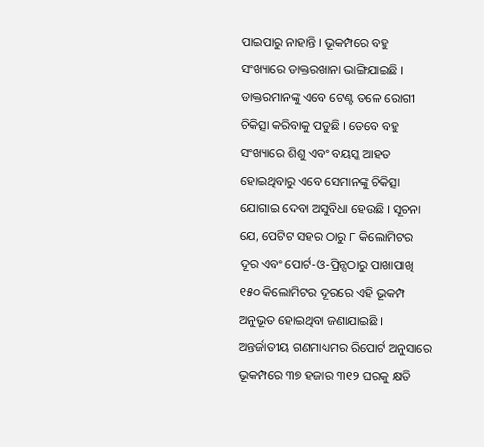ପାଇପାରୁ ନାହାନ୍ତି । ଭୂକମ୍ପରେ ବହୁ ସଂଖ୍ୟାରେ ଡାକ୍ତରଖାନା ଭାଙ୍ଗିଯାଇଛି । ଡାକ୍ତରମାନଙ୍କୁ ଏବେ ଟେଣ୍ଟ ତଳେ ରୋଗୀ ଚିକିତ୍ସା କରିବାକୁ ପଡୁଛି । ତେବେ ବହୁ ସଂଖ୍ୟାରେ ଶିଶୁ ଏବଂ ବୟସ୍କ ଆହତ ହୋଇଥିବାରୁ ଏବେ ସେମାନଙ୍କୁ ଚିକିତ୍ସା ଯୋଗାଇ ଦେବା ଅସୁବିଧା ହେଉଛି । ସୂଚନା ଯେ, ପେଟିଟ ସହର ଠାରୁ ୮ କିଲୋମିଟର ଦୂର ଏବଂ ପୋର୍ଟ-ଓ-ପ୍ରିନ୍ସଠାରୁ ପାଖାପାଖି ୧୫୦ କିଲୋମିଟର ଦୂରରେ ଏହି ଭୂକମ୍ପ ଅନୁଭୂତ ହୋଇଥିବା ଜଣାଯାଇଛି । ଅନ୍ତର୍ଜାତୀୟ ଗଣମାଧ୍ୟମର ରିପୋର୍ଟ ଅନୁସାରେ ଭୂକମ୍ପରେ ୩୭ ହଜାର ୩୧୨ ଘରକୁ କ୍ଷତି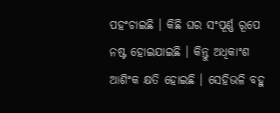ପହଂଚାଇଛି । କିଛି ଘର ସଂପୂର୍ଣ୍ଣ ରୂପେ ନଷ୍ଟ ହୋଇଯାଇଛି । କିନ୍ତୁ ଅଧିକାଂଶ ଆଶିଂକ କ୍ଷତି ହୋଇଛି । ସେହିଭଳି ବହୁ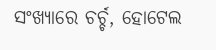ସଂଖ୍ୟାରେ ଚର୍ଚ୍ଚ, ହୋଟେଲ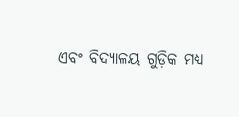ଏବଂ ବିଦ୍ୟାଳୟ ଗୁଡ଼ିକ ମଧ୍ୟ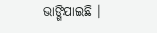ଭାଙ୍ଗିଯାଇଛି ।